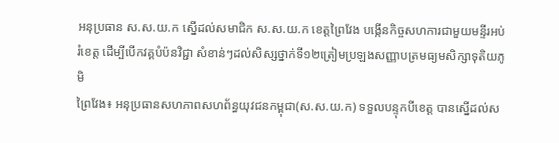អនុប្រធាន ស.ស.យ.ក ស្នើដល់សមាជិក ស.ស.យ.ក ខេត្តព្រៃវែង បង្កើនកិច្ចសហការជាមួយមន្ទីរអប់រំខេត្ត ដើម្បីបើកវគ្គបំប៉នវិជ្ជា សំខាន់ៗដល់សិស្សថ្នាក់ទី១២ត្រៀមប្រឡងសញ្ញាបត្រមធ្យមសិក្សាទុតិយភូមិ
ព្រៃវែង៖ អនុប្រធានសហភាពសហព័ន្ធយុវជនកម្ពុជា(ស.ស.យ.ក) ទទួលបន្ទុកបីខេត្ត បានស្នើដល់ស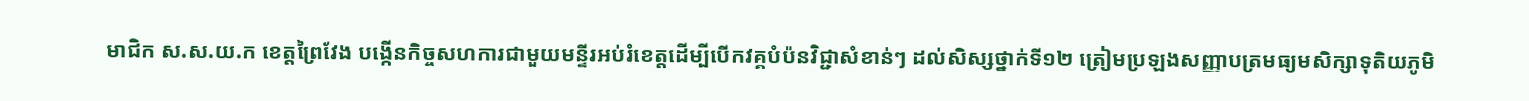មាជិក ស.ស.យ.ក ខេត្តព្រៃវែង បង្កើនកិច្ចសហការជាមួយមន្ទីរអប់រំខេត្តដើម្បីបើកវគ្គបំប៉នវិជ្ជាសំខាន់ៗ ដល់សិស្សថ្នាក់ទី១២ ត្រៀមប្រឡងសញ្ញាបត្រមធ្យមសិក្សាទុតិយភូមិ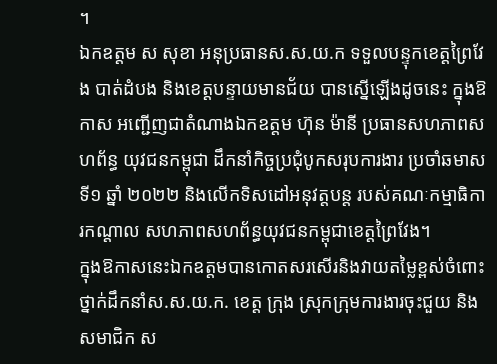។
ឯកឧត្តម ស សុខា អនុប្រធានស.ស.យ.ក ទទួលបន្ទុកខេត្តព្រៃវែង បាត់ដំបង និងខេត្តបន្ទាយមានជ័យ បានស្នើឡើងដូចនេះ ក្នុងឱកាស អញ្ជើញជាតំណាងឯកឧត្តម ហ៊ុន ម៉ានី ប្រធានសហភាពសហព័ន្ធ យុវជនកម្ពុជា ដឹកនាំកិច្ចប្រជុំបូកសរុបការងារ ប្រចាំឆមាសទី១ ឆ្នាំ ២០២២ និងលើកទិសដៅអនុវត្តបន្ត របស់គណៈកម្មាធិការកណ្តាល សហភាពសហព័ន្ធយុវជនកម្ពុជាខេត្តព្រៃវែង។
ក្នុងឱកាសនេះឯកឧត្តមបានកោតសរសើរនិងវាយតម្លៃខ្ពស់ចំពោះថ្នាក់ដឹកនាំស.ស.យ.ក. ខេត្ត ក្រុង ស្រុកក្រុមការងារចុះជួយ និងសមាជិក ស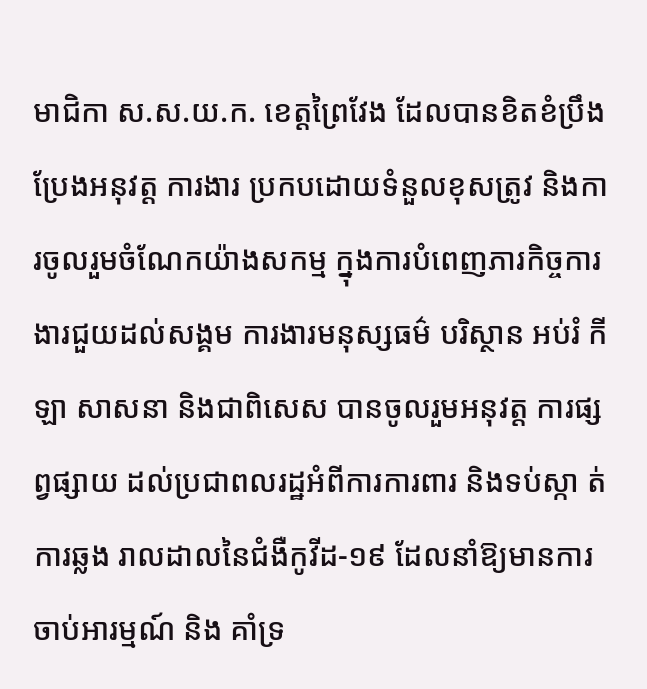មាជិកា ស.ស.យ.ក. ខេត្តព្រៃវែង ដែលបានខិតខំប្រឹងប្រែងអនុវត្ត ការងារ ប្រកបដោយទំនួលខុសត្រូវ និងការចូលរួមចំណែកយ៉ាងសកម្ម ក្នុងការបំពេញភារកិច្ចការងារជួយដល់សង្គម ការងារមនុស្សធម៌ បរិស្ថាន អប់រំ កីឡា សាសនា និងជាពិសេស បានចូលរួមអនុវត្ត ការផ្សព្វផ្សាយ ដល់ប្រជាពលរដ្ឋអំពីការការពារ និងទប់ស្កា ត់ការឆ្លង រាលដាលនៃជំងឺកូវីដ-១៩ ដែលនាំឱ្យមានការចាប់អារម្មណ៍ និង គាំទ្រ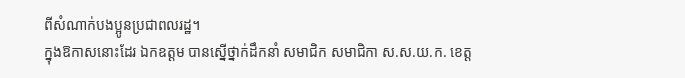ពីសំណាក់បងប្អូនប្រជាពលរដ្ឋ។
ក្នុងឱកាសនោះដែរ ឯកឧត្តម បានស្នើថ្នាក់ដឹកនាំ សមាជិក សមាជិកា ស.ស.យ.ក. ខេត្ត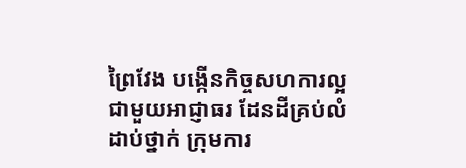ព្រៃវែង បង្កើនកិច្ចសហការល្អ ជាមួយអាជ្ញាធរ ដែនដីគ្រប់លំដាប់ថ្នាក់ ក្រុមការ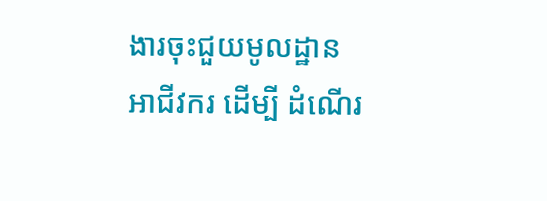ងារចុះជួយមូលដ្ឋាន អាជីវករ ដើម្បី ដំណើរ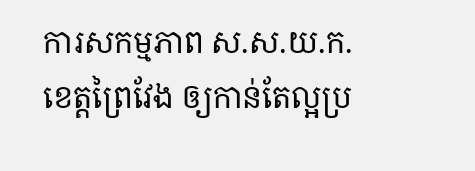ការសកម្មភាព ស.ស.យ.ក. ខេត្តព្រៃវែង ឲ្យកាន់តែល្អប្រ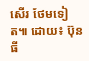សើរ ថែមទៀត៕ ដោយ៖ ប៊ុនធី